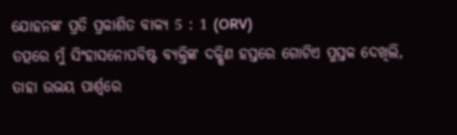ଯୋହନଙ୍କ ପ୍ରତି ପ୍ରକାଶିତ ବାକ୍ୟ 5 : 1 (ORV)
ତତ୍ପରେ ମୁଁ ସିଂହାସନୋପବିଷ୍ଟ ବ୍ୟକ୍ତିଙ୍କ ଦକ୍ଷିଣ ହସ୍ତରେ ଗୋଟିଏ ପୁସ୍ତକ ଦେଖିଲି, ତାହା ଉଭୟ ପାର୍ଶ୍ଵରେ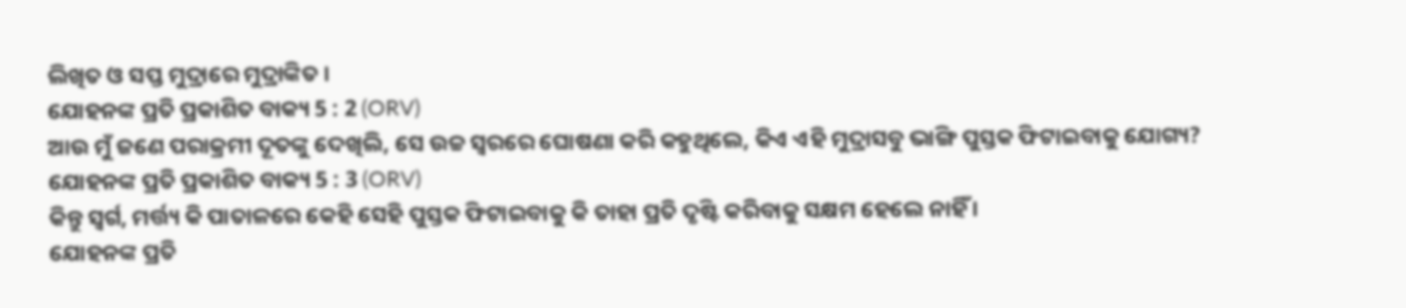ଲିଖିତ ଓ ସପ୍ତ ମୁଦ୍ରାରେ ମୁଦ୍ରାଙ୍କିତ ।
ଯୋହନଙ୍କ ପ୍ରତି ପ୍ରକାଶିତ ବାକ୍ୟ 5 : 2 (ORV)
ଆଉ ମୁଁ ଜଣେ ପରାକ୍ରମୀ ଦୂତଙ୍କୁ ଦେଖିଲି, ସେ ଉଚ୍ଚ ସ୍ଵରରେ ଘୋଷଣା କରି କହୁଥିଲେ, କିଏ ଏହି ମୁଦ୍ରାସବୁ ଭାଙ୍ଗି ପୁସ୍ତକ ଫିଟାଇବାକୁ ଯୋଗ୍ୟ?
ଯୋହନଙ୍କ ପ୍ରତି ପ୍ରକାଶିତ ବାକ୍ୟ 5 : 3 (ORV)
କିନ୍ତୁ ସ୍ଵର୍ଗ, ମର୍ତ୍ତ୍ୟ କି ପାତାଳରେ କେହି ସେହି ପୁସ୍ତକ ଫିଟାଇବାକୁ କି ତାହା ପ୍ରତି ଦୃଷ୍ଟି କରିବାକୁ ସକ୍ଷମ ହେଲେ ନାହିଁ ।
ଯୋହନଙ୍କ ପ୍ରତି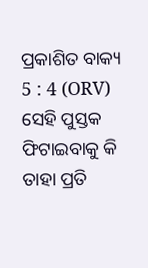ପ୍ରକାଶିତ ବାକ୍ୟ 5 : 4 (ORV)
ସେହି ପୁସ୍ତକ ଫିଟାଇବାକୁ କି ତାହା ପ୍ରତି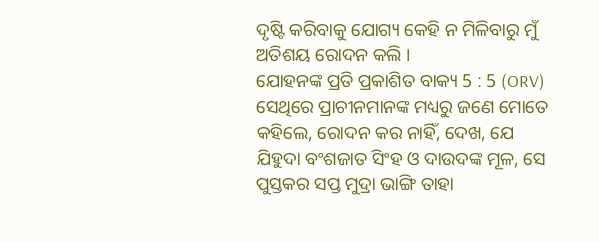ଦୃଷ୍ଟି କରିବାକୁ ଯୋଗ୍ୟ କେହି ନ ମିଳିବାରୁ ମୁଁ ଅତିଶୟ ରୋଦନ କଲି ।
ଯୋହନଙ୍କ ପ୍ରତି ପ୍ରକାଶିତ ବାକ୍ୟ 5 : 5 (ORV)
ସେଥିରେ ପ୍ରାଚୀନମାନଙ୍କ ମଧ୍ୟରୁ ଜଣେ ମୋତେ କହିଲେ, ରୋଦନ କର ନାହିଁ, ଦେଖ, ଯେ ଯିହୁଦା ବଂଶଜାତ ସିଂହ ଓ ଦାଉଦଙ୍କ ମୂଳ, ସେ ପୁସ୍ତକର ସପ୍ତ ମୁଦ୍ରା ଭାଙ୍ଗି ତାହା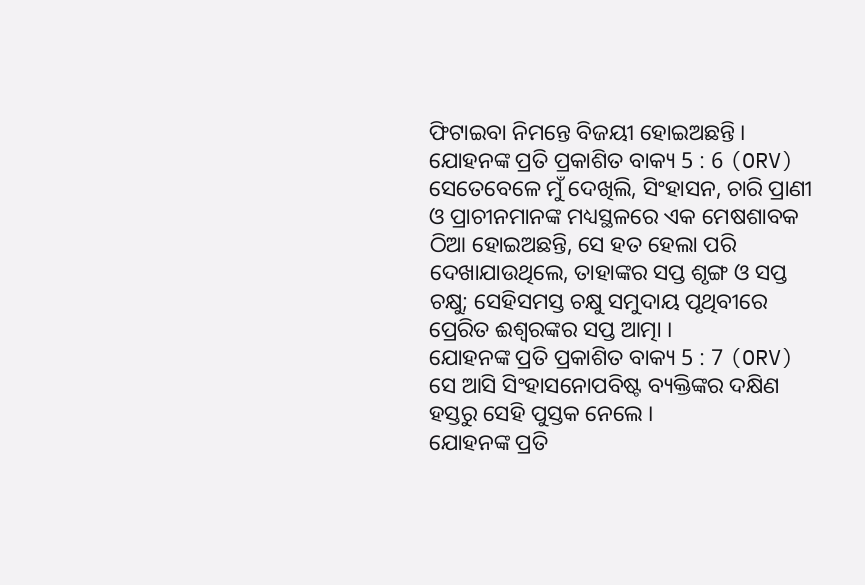ଫିଟାଇବା ନିମନ୍ତେ ବିଜୟୀ ହୋଇଅଛନ୍ତି ।
ଯୋହନଙ୍କ ପ୍ରତି ପ୍ରକାଶିତ ବାକ୍ୟ 5 : 6 (ORV)
ସେତେବେଳେ ମୁଁ ଦେଖିଲି, ସିଂହାସନ, ଚାରି ପ୍ରାଣୀ ଓ ପ୍ରାଚୀନମାନଙ୍କ ମଧ୍ୟସ୍ଥଳରେ ଏକ ମେଷଶାବକ ଠିଆ ହୋଇଅଛନ୍ତି, ସେ ହତ ହେଲା ପରି ଦେଖାଯାଉଥିଲେ, ତାହାଙ୍କର ସପ୍ତ ଶୃଙ୍ଗ ଓ ସପ୍ତ ଚକ୍ଷୁ; ସେହିସମସ୍ତ ଚକ୍ଷୁ ସମୁଦାୟ ପୃଥିବୀରେ ପ୍ରେରିତ ଈଶ୍ଵରଙ୍କର ସପ୍ତ ଆତ୍ମା ।
ଯୋହନଙ୍କ ପ୍ରତି ପ୍ରକାଶିତ ବାକ୍ୟ 5 : 7 (ORV)
ସେ ଆସି ସିଂହାସନୋପବିଷ୍ଟ ବ୍ୟକ୍ତିଙ୍କର ଦକ୍ଷିଣ ହସ୍ତରୁ ସେହି ପୁସ୍ତକ ନେଲେ ।
ଯୋହନଙ୍କ ପ୍ରତି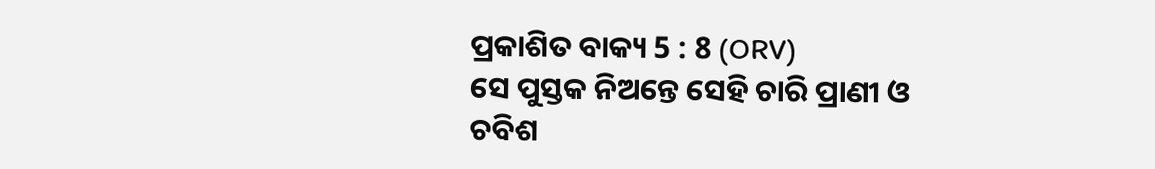ପ୍ରକାଶିତ ବାକ୍ୟ 5 : 8 (ORV)
ସେ ପୁସ୍ତକ ନିଅନ୍ତେ ସେହି ଚାରି ପ୍ରାଣୀ ଓ ଚବିଶ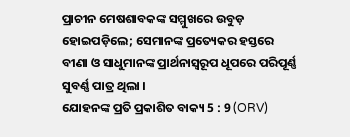ପ୍ରାଚୀନ ମେଷଶାବକଙ୍କ ସମ୍ମୁଖରେ ଉବୁଡ଼ ହୋଇପଡ଼ିଲେ; ସେମାନଙ୍କ ପ୍ରତ୍ୟେକର ହସ୍ତରେ ବୀଣା ଓ ସାଧୁମାନଙ୍କ ପ୍ରାର୍ଥନାସ୍ଵରୂପ ଧୂପରେ ପରିପୂର୍ଣ୍ଣ ସୁବର୍ଣ୍ଣ ପାତ୍ର ଥିଲା ।
ଯୋହନଙ୍କ ପ୍ରତି ପ୍ରକାଶିତ ବାକ୍ୟ 5 : 9 (ORV)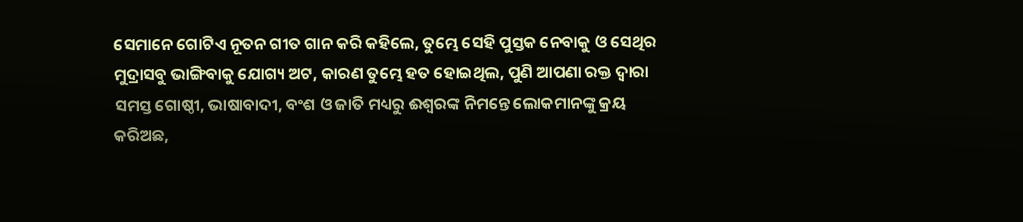ସେମାନେ ଗୋଟିଏ ନୂତନ ଗୀତ ଗାନ କରି କହିଲେ, ତୁମ୍ଭେ ସେହି ପୁସ୍ତକ ନେବାକୁ ଓ ସେଥିର ମୁଦ୍ରାସବୁ ଭାଙ୍ଗିବାକୁ ଯୋଗ୍ୟ ଅଟ, କାରଣ ତୁମ୍ଭେ ହତ ହୋଇଥିଲ, ପୁଣି ଆପଣା ରକ୍ତ ଦ୍ଵାରା ସମସ୍ତ ଗୋଷ୍ଠୀ, ଭାଷାବାଦୀ, ବଂଶ ଓ ଜାତି ମଧ୍ୟରୁ ଈଶ୍ଵରଙ୍କ ନିମନ୍ତେ ଲୋକମାନଙ୍କୁ କ୍ରୟ କରିଅଛ,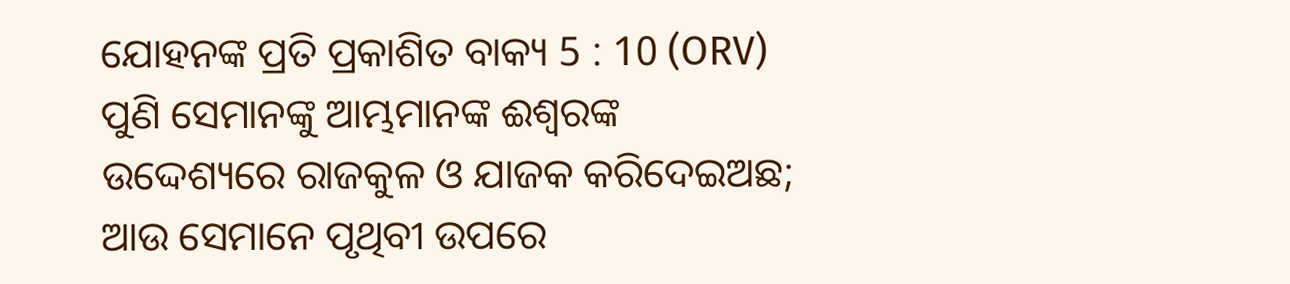ଯୋହନଙ୍କ ପ୍ରତି ପ୍ରକାଶିତ ବାକ୍ୟ 5 : 10 (ORV)
ପୁଣି ସେମାନଙ୍କୁ ଆମ୍ଭମାନଙ୍କ ଈଶ୍ଵରଙ୍କ ଉଦ୍ଦେଶ୍ୟରେ ରାଜକୁଳ ଓ ଯାଜକ କରିଦେଇଅଛ; ଆଉ ସେମାନେ ପୃଥିବୀ ଉପରେ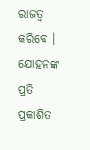ରାଜତ୍ଵ କରିବେ ।
ଯୋହନଙ୍କ ପ୍ରତି ପ୍ରକାଶିତ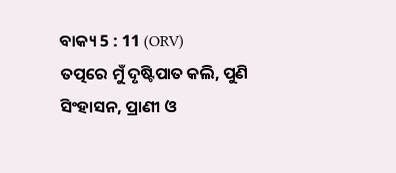ବାକ୍ୟ 5 : 11 (ORV)
ତତ୍ପରେ ମୁଁ ଦୃଷ୍ଟିପାତ କଲି, ପୁଣି ସିଂହାସନ, ପ୍ରାଣୀ ଓ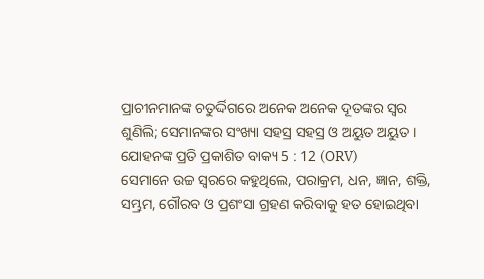ପ୍ରାଚୀନମାନଙ୍କ ଚତୁର୍ଦ୍ଦିଗରେ ଅନେକ ଅନେକ ଦୂତଙ୍କର ସ୍ଵର ଶୁଣିଲି; ସେମାନଙ୍କର ସଂଖ୍ୟା ସହସ୍ର ସହସ୍ର ଓ ଅୟୁତ ଅୟୁତ ।
ଯୋହନଙ୍କ ପ୍ରତି ପ୍ରକାଶିତ ବାକ୍ୟ 5 : 12 (ORV)
ସେମାନେ ଉଚ୍ଚ ସ୍ଵରରେ କହୁଥିଲେ, ପରାକ୍ରମ, ଧନ, ଜ୍ଞାନ, ଶକ୍ତି, ସମ୍ଭ୍ରମ, ଗୌରବ ଓ ପ୍ରଶଂସା ଗ୍ରହଣ କରିବାକୁ ହତ ହୋଇଥିବା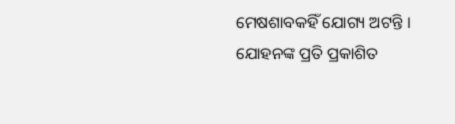ମେଷଶାବକହିଁ ଯୋଗ୍ୟ ଅଟନ୍ତି ।
ଯୋହନଙ୍କ ପ୍ରତି ପ୍ରକାଶିତ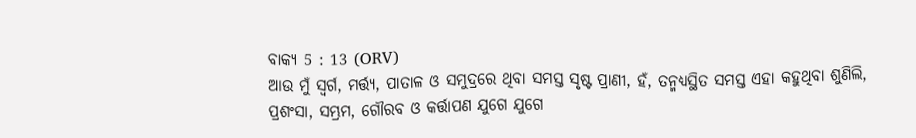ବାକ୍ୟ 5 : 13 (ORV)
ଆଉ ମୁଁ ସ୍ଵର୍ଗ, ମର୍ତ୍ତ୍ୟ, ପାତାଳ ଓ ସମୁଦ୍ରରେ ଥିବା ସମସ୍ତ ସୃଷ୍ଟ ପ୍ରାଣୀ, ହଁ, ତନ୍ମଧ୍ୟସ୍ଥିତ ସମସ୍ତ ଏହା କହୁଥିବା ଶୁଣିଲି, ପ୍ରଶଂସା, ସମ୍ଭ୍ରମ, ଗୌରବ ଓ କର୍ତ୍ତାପଣ ଯୁଗେ ଯୁଗେ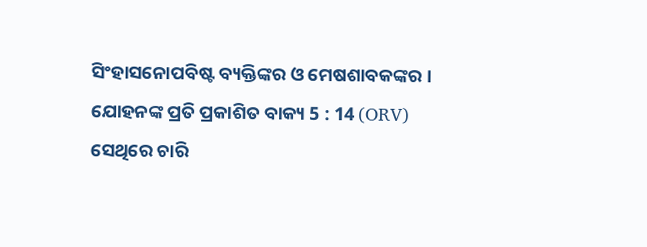ସିଂହାସନୋପବିଷ୍ଟ ବ୍ୟକ୍ତିଙ୍କର ଓ ମେଷଶାବକଙ୍କର ।
ଯୋହନଙ୍କ ପ୍ରତି ପ୍ରକାଶିତ ବାକ୍ୟ 5 : 14 (ORV)
ସେଥିରେ ଚାରି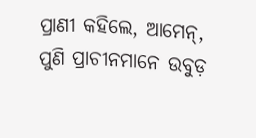ପ୍ରାଣୀ କହିଲେ, ଆମେନ୍, ପୁଣି ପ୍ରାଚୀନମାନେ ଉବୁଡ଼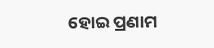ହୋଇ ପ୍ରଣାମ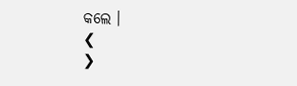କଲେ ।
❮
❯